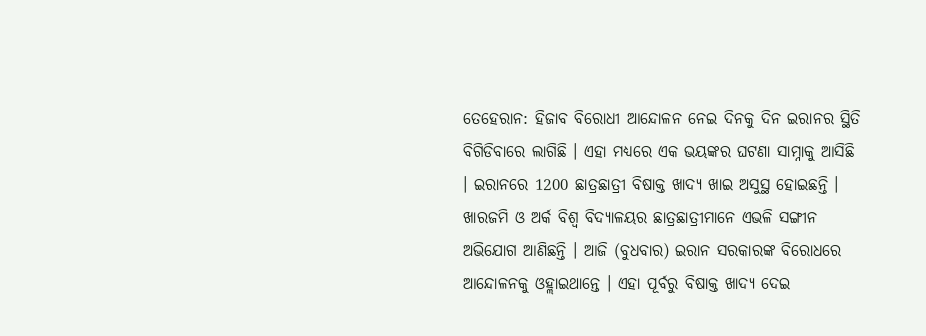ତେହେରାନ: ହିଜାବ ବିରୋଧୀ ଆନ୍ଦୋଳନ ନେଇ ଦିନକୁ ଦିନ ଇରାନର ସ୍ଥିତି ବିଗିଡିବାରେ ଲାଗିଛି । ଏହା ମଧ୍ୟରେ ଏକ ଭୟଙ୍କର ଘଟଣା ସାମ୍ନାକୁ ଆସିଛି । ଇରାନରେ 1200 ଛାତ୍ରଛାତ୍ରୀ ବିଷାକ୍ତ ଖାଦ୍ୟ ଖାଇ ଅସୁସ୍ଥ ହୋଇଛନ୍ତି । ଖାରଜମି ଓ ଅର୍କ ବିଶ୍ବ ବିଦ୍ୟାଳୟର ଛାତ୍ରଛାତ୍ରୀମାନେ ଏଭଳି ସଙ୍ଗୀନ ଅଭିଯୋଗ ଆଣିଛନ୍ତି । ଆଜି (ବୁଧବାର) ଇରାନ ସରକାରଙ୍କ ବିରୋଧରେ ଆନ୍ଦୋଳନକୁ ଓହ୍ଲାଇଥାନ୍ତେ । ଏହା ପୂର୍ବରୁ ବିଷାକ୍ତ ଖାଦ୍ୟ ଦେଇ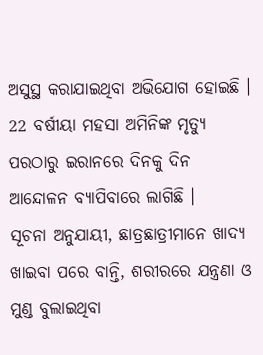ଅସୁସ୍ଥ କରାଯାଇଥିବା ଅଭିଯୋଗ ହୋଇଛି । 22 ବର୍ଷୀୟା ମହସା ଅମିନିଙ୍କ ମୃତ୍ୟୁ ପରଠାରୁ ଇରାନରେ ଦିନକୁ ଦିନ ଆନ୍ଦୋଳନ ବ୍ୟାପିବାରେ ଲାଗିଛି ।
ସୂଚନା ଅନୁଯାୟୀ, ଛାତ୍ରଛାତ୍ରୀମାନେ ଖାଦ୍ୟ ଖାଇବା ପରେ ବାନ୍ତି, ଶରୀରରେ ଯନ୍ତ୍ରଣା ଓ ମୁଣ୍ଡ ବୁଲାଇଥିବା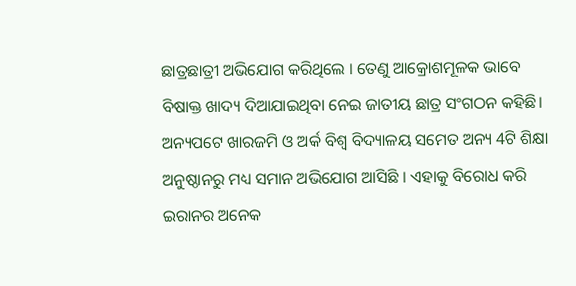ଛାତ୍ରଛାତ୍ରୀ ଅଭିଯୋଗ କରିଥିଲେ । ତେଣୁ ଆକ୍ରୋଶମୂଳକ ଭାବେ ବିଷାକ୍ତ ଖାଦ୍ୟ ଦିଆଯାଇଥିବା ନେଇ ଜାତୀୟ ଛାତ୍ର ସଂଗଠନ କହିଛି। ଅନ୍ୟପଟେ ଖାରଜମି ଓ ଅର୍କ ବିଶ୍ବ ବିଦ୍ୟାଳୟ ସମେତ ଅନ୍ୟ 4ଟି ଶିକ୍ଷା ଅନୁଷ୍ଠାନରୁ ମଧ୍ୟ ସମାନ ଅଭିଯୋଗ ଆସିଛି । ଏହାକୁ ବିରୋଧ କରି ଇରାନର ଅନେକ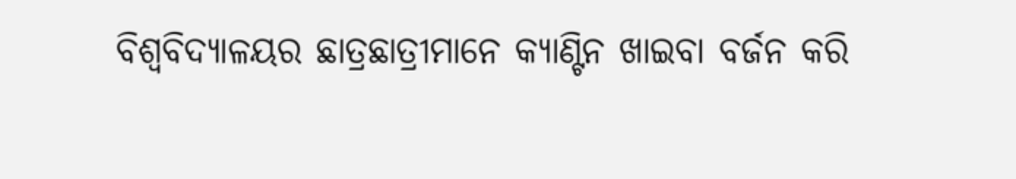ବିଶ୍ବବିଦ୍ୟାଳୟର ଛାତ୍ରଛାତ୍ରୀମାନେ କ୍ୟାଣ୍ଟିନ ଖାଇବା ବର୍ଜନ କରି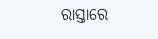ରାସ୍ତାରେ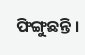ଫିଙ୍ଗୁଛନ୍ତି ।